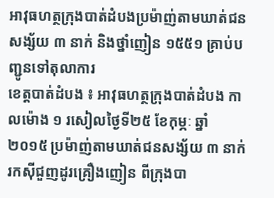អាវុធហត្ថក្រុងបាត់ដំបងប្រម៉ាញ់តាមឃាត់ជនសង្ស័យ ៣ នាក់ និងថ្នាំញៀន ១៥៥១ គ្រាប់បញ្ជូនទៅតុលាការ
ខេត្តបាត់ដំបង ៖ អាវុធហត្ថក្រុងបាត់ដំបង កាលម៉ោង ១ រសៀលថ្ងៃទី២៥ ខែកុម្ភៈ ឆ្នាំ២០១៥ ប្រម៉ាញ់តាមឃាត់ជនសង្ស័យ ៣ នាក់រកស៊ីជួញដូរគ្រឿងញៀន ពីក្រុងបា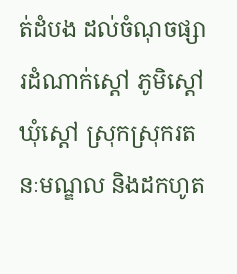ត់ដំបង ដល់ចំណុចផ្សារដំណាក់ស្តៅ ភូមិស្តៅ ឃុំស្តៅ ស្រុកស្រុករតនៈមណ្ឌល និងដកហូត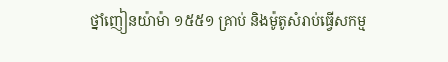ថ្នាំញៀនយ៉ាម៉ា ១៥៥១ គ្រាប់ និងម៉ូតូសំរាប់ធ្វើសកម្ម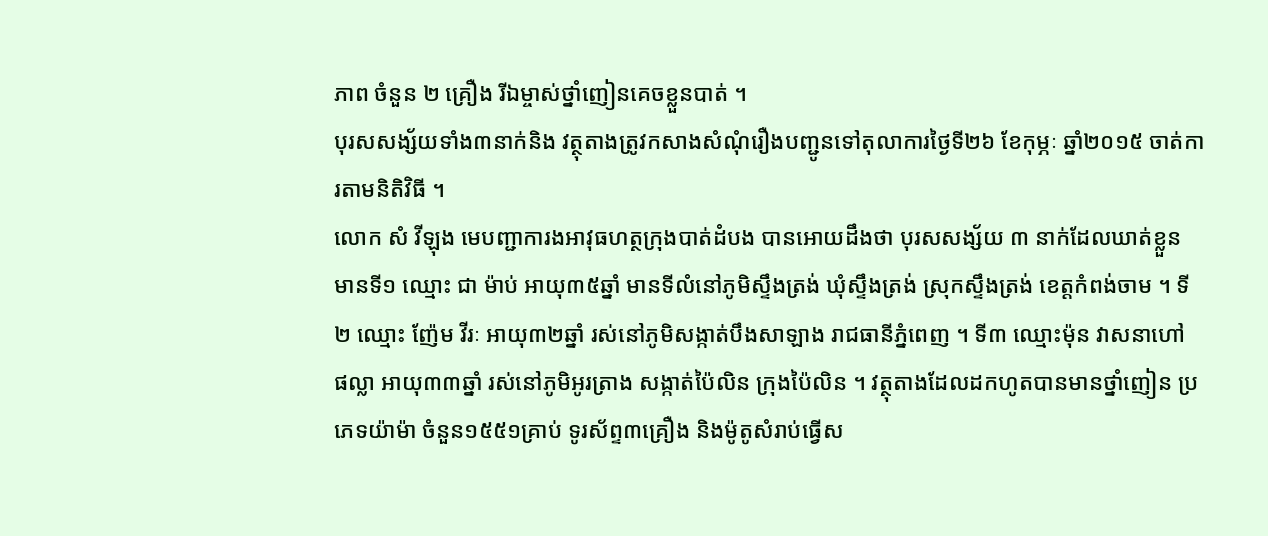ភាព ចំនួន ២ គ្រឿង រីឯម្ចាស់ថ្នាំញៀនគេចខ្លួនបាត់ ។
បុរសសង្ស័យទាំង៣នាក់និង វត្ថុតាងត្រូវកសាងសំណុំរឿងបញ្ជូនទៅតុលាការថ្ងៃទី២៦ ខែកុម្ភៈ ឆ្នាំ២០១៥ ចាត់ការតាមនិតិវិធី ។
លោក សំ វីឡុង មេបញ្ជាការងអាវុធហត្ថក្រុងបាត់ដំបង បានអោយដឹងថា បុរសសង្ស័យ ៣ នាក់ដែលឃាត់ខ្លួន មានទី១ ឈ្មោះ ជា ម៉ាប់ អាយុ៣៥ឆ្នាំ មានទីលំនៅភូមិស្ទឹងត្រង់ ឃុំស្ទឹងត្រង់ ស្រុកស្ទឹងត្រង់ ខេត្តកំពង់ចាម ។ ទី២ ឈ្មោះ ញ៉ែម វីរៈ អាយុ៣២ឆ្នាំ រស់នៅភូមិសង្កាត់បឹងសាឡាង រាជធានីភ្នំពេញ ។ ទី៣ ឈ្មោះម៉ុន វាសនាហៅ ផល្លា អាយុ៣៣ឆ្នាំ រស់នៅភូមិអូរត្រាង សង្កាត់ប៉ៃលិន ក្រុងប៉ៃលិន ។ វត្ថុតាងដែលដកហូតបានមានថ្នាំញៀន ប្រភេទយ៉ាម៉ា ចំនួន១៥៥១គ្រាប់ ទូរស័ព្ទ៣គ្រឿង និងម៉ូតូសំរាប់ធ្វើស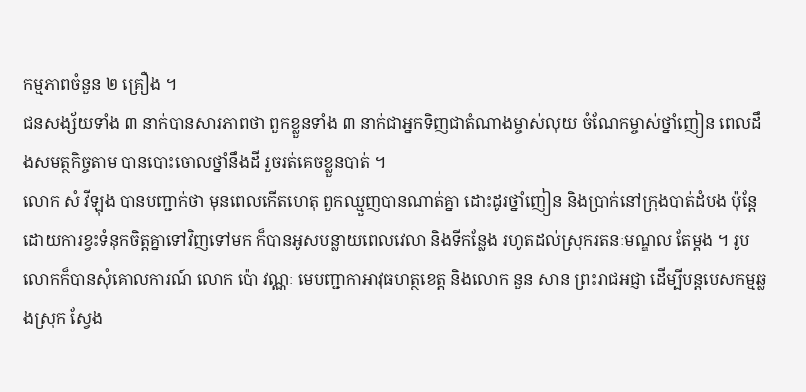កម្មភាពចំនួន ២ គ្រឿង ។
ជនសង្ស័យទាំង ៣ នាក់បានសារភាពថា ពួកខ្លួនទាំង ៣ នាក់ជាអ្នកទិញជាតំណាងម្ចាស់លុយ ចំណែកម្ចាស់ថ្នាំញៀន ពេលដឹងសមត្ថកិច្ចតាម បានបោះចោលថ្នាំនឹងដី រួចរត់គេចខ្លួនបាត់ ។
លោក សំ វីឡុង បានបញ្ជាក់ថា មុនពេលកើតហេតុ ពួកឈ្មួញបានណាត់គ្នា ដោះដូរថ្នាំញៀន និងប្រាក់នៅក្រុងបាត់ដំបង ប៉ុន្តែដោយការខ្វះទំនុកចិត្តគ្នាទៅវិញទៅមក ក៏បានអូសបន្លាយពេលវេលា និងទីកន្លែង រហូតដល់ស្រុករតនៈមណ្ឌល តែម្តង ។ រូបលោកក៏បានសុំគោលការណ៍ លោក ប៉ោ វណ្ណៈ មេបញ្ជាកាអាវុធហត្ថខេត្ត និងលោក នួន សាន ព្រះរាជអជ្ញា ដើម្បីបន្តបេសកម្មឆ្លងស្រុក ស្វែង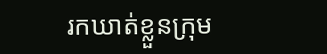រកឃាត់ខ្លួនក្រុម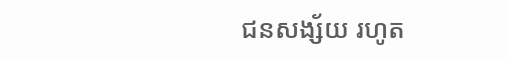ជនសង្ស័យ រហូត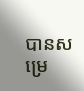បានសម្រេ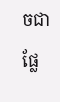ចជាផ្លែ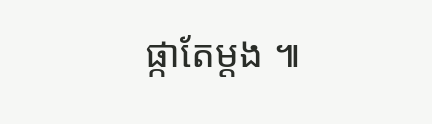ផ្កាតែម្តង ៕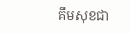គឹមសុខជា